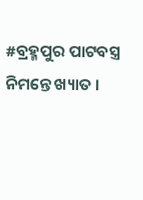#ବ୍ରହ୍ମପୁର ପାଟବସ୍ତ୍ର ନିମନ୍ତେ ଖ୍ୟାତ ।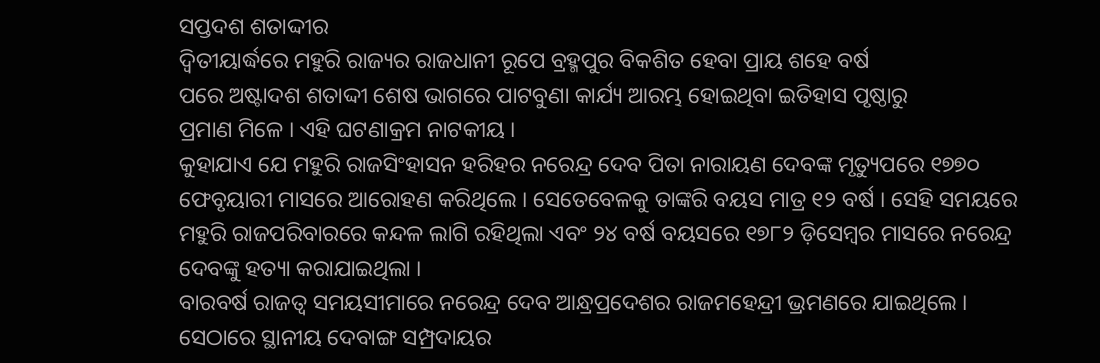ସପ୍ତଦଶ ଶତାଦ୍ଦୀର
ଦ୍ୱିତୀୟାର୍ଦ୍ଧରେ ମହୁରି ରାଜ୍ୟର ରାଜଧାନୀ ରୂପେ ବ୍ରହ୍ମପୁର ବିକଶିତ ହେବା ପ୍ରାୟ ଶହେ ବର୍ଷ
ପରେ ଅଷ୍ଟାଦଶ ଶତାଦ୍ଦୀ ଶେଷ ଭାଗରେ ପାଟବୁଣା କାର୍ଯ୍ୟ ଆରମ୍ଭ ହୋଇଥିବା ଇତିହାସ ପୃଷ୍ଠାରୁ
ପ୍ରମାଣ ମିଳେ । ଏହି ଘଟଣାକ୍ରମ ନାଟକୀୟ ।
କୁହାଯାଏ ଯେ ମହୁରି ରାଜସିଂହାସନ ହରିହର ନରେନ୍ଦ୍ର ଦେବ ପିତା ନାରାୟଣ ଦେବଙ୍କ ମୃତ୍ୟୁପରେ ୧୭୭୦ ଫେବୃୟାରୀ ମାସରେ ଆରୋହଣ କରିଥିଲେ । ସେତେବେଳକୁ ତାଙ୍କରି ବୟସ ମାତ୍ର ୧୨ ବର୍ଷ । ସେହି ସମୟରେ ମହୁରି ରାଜପରିବାରରେ କନ୍ଦଳ ଲାଗି ରହିଥିଲା ଏବଂ ୨୪ ବର୍ଷ ବୟସରେ ୧୭୮୨ ଡ଼ିସେମ୍ୱର ମାସରେ ନରେନ୍ଦ୍ର ଦେବଙ୍କୁ ହତ୍ୟା କରାଯାଇଥିଲା ।
ବାରବର୍ଷ ରାଜତ୍ୱ ସମୟସୀମାରେ ନରେନ୍ଦ୍ର ଦେବ ଆନ୍ଧ୍ରପ୍ରଦେଶର ରାଜମହେନ୍ଦ୍ରୀ ଭ୍ରମଣରେ ଯାଇଥିଲେ । ସେଠାରେ ସ୍ଥାନୀୟ ଦେବାଙ୍ଗ ସମ୍ପ୍ରଦାୟର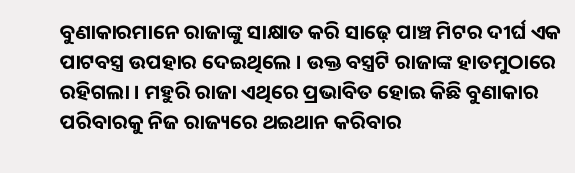ବୁଣାକାରମାନେ ରାଜାଙ୍କୁ ସାକ୍ଷାତ କରି ସାଢ଼େ ପାଞ୍ଚ ମିଟର ଦୀର୍ଘ ଏକ ପାଟବସ୍ତ୍ର ଉପହାର ଦେଇଥିଲେ । ଉକ୍ତ ବସ୍ତ୍ରଟି ରାଜାଙ୍କ ହାତମୁଠାରେ ରହିଗଲା । ମହୁରି ରାଜା ଏଥିରେ ପ୍ରଭାବିତ ହୋଇ କିଛି ବୁଣାକାର ପରିବାରକୁ ନିଜ ରାଜ୍ୟରେ ଥଇଥାନ କରିବାର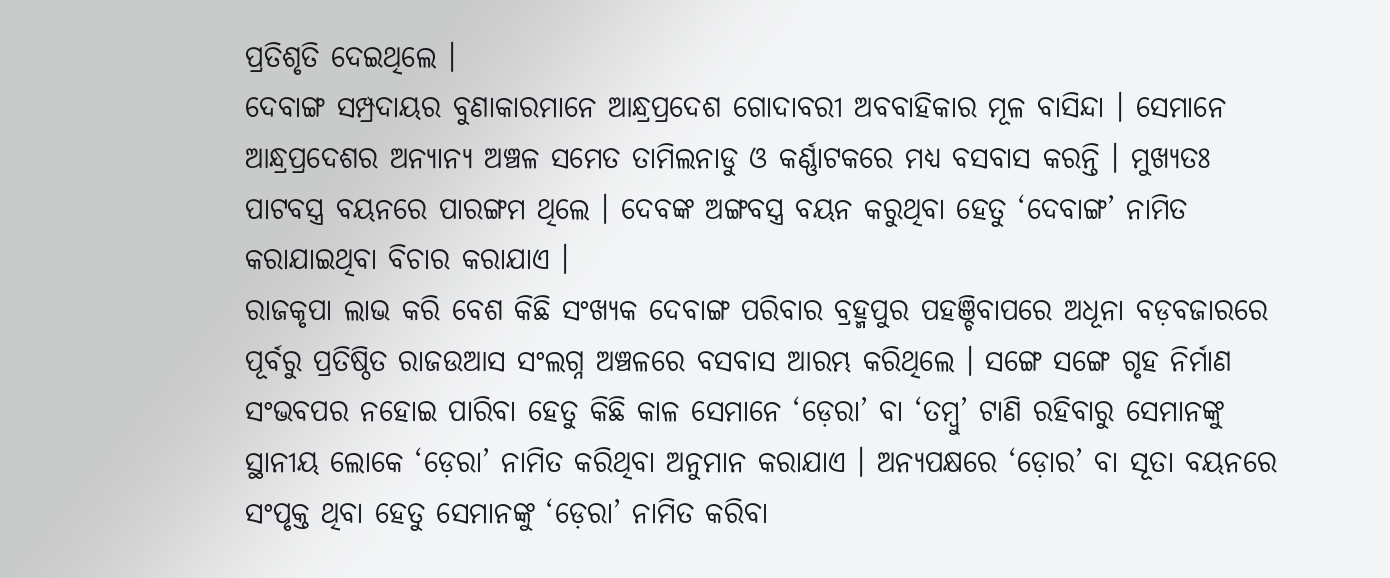ପ୍ରତିଶୃତି ଦେଇଥିଲେ ।
ଦେବାଙ୍ଗ ସମ୍ପ୍ରଦାୟର ବୁଣାକାରମାନେ ଆନ୍ଧ୍ରପ୍ରଦେଶ ଗୋଦାବରୀ ଅବବାହିକାର ମୂଳ ବାସିନ୍ଦା । ସେମାନେ ଆନ୍ଧ୍ରପ୍ରଦେଶର ଅନ୍ୟାନ୍ୟ ଅଞ୍ଚଳ ସମେତ ତାମିଲନାଡୁ ଓ କର୍ଣ୍ଣାଟକରେ ମଧ୍ୟ ବସବାସ କରନ୍ତି । ମୁଖ୍ୟତଃ ପାଟବସ୍ତ୍ର ବୟନରେ ପାରଙ୍ଗମ ଥିଲେ । ଦେବଙ୍କ ଅଙ୍ଗବସ୍ତ୍ର ବୟନ କରୁଥିବା ହେତୁ ‘ଦେବାଙ୍ଗ’ ନାମିତ କରାଯାଇଥିବା ବିଚାର କରାଯାଏ ।
ରାଜକୃପା ଲାଭ କରି ବେଶ କିଛି ସଂଖ୍ୟକ ଦେବାଙ୍ଗ ପରିବାର ବ୍ରହ୍ମପୁର ପହଞ୍ଚିବାପରେ ଅଧୂନା ବଡ଼ବଜାରରେ ପୂର୍ବରୁ ପ୍ରତିଷ୍ଠିତ ରାଜଉଆସ ସଂଲଗ୍ନ ଅଞ୍ଚଳରେ ବସବାସ ଆରମ୍ଭ କରିଥିଲେ । ସଙ୍ଗେ ସଙ୍ଗେ ଗୃହ ନିର୍ମାଣ ସଂଭବପର ନହୋଇ ପାରିବା ହେତୁ କିଛି କାଳ ସେମାନେ ‘ଡ଼େରା’ ବା ‘ତମ୍ୱୁ’ ଟାଣି ରହିବାରୁ ସେମାନଙ୍କୁ ସ୍ଥାନୀୟ ଲୋକେ ‘ଡ଼େରା’ ନାମିତ କରିଥିବା ଅନୁମାନ କରାଯାଏ । ଅନ୍ୟପକ୍ଷରେ ‘ଡ଼ୋର’ ବା ସୂତା ବୟନରେ ସଂପୃକ୍ତ ଥିବା ହେତୁ ସେମାନଙ୍କୁ ‘ଡ଼େରା’ ନାମିତ କରିବା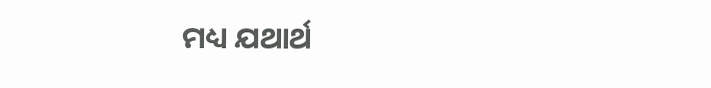ମଧ୍ୟ ଯଥାର୍ଥ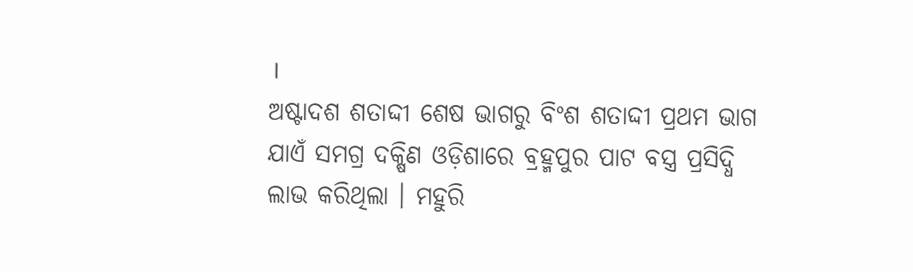।
ଅଷ୍ଟାଦଶ ଶତାଦ୍ଦୀ ଶେଷ ଭାଗରୁ ବିଂଶ ଶତାଦ୍ଦୀ ପ୍ରଥମ ଭାଗ ଯାଏଁ ସମଗ୍ର ଦକ୍ଷିଣ ଓଡ଼ିଶାରେ ବ୍ରହ୍ମପୁର ପାଟ ବସ୍ତ୍ର ପ୍ରସିଦ୍ଧି ଲାଭ କରିଥିଲା । ମହୁରି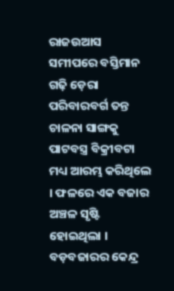ରାଜଉଆସ ସମୀପରେ ବସ୍ତିମାନ ଗଢ଼ି ଡ଼େରା ପରିବାରବର୍ଗ ତନ୍ତ ଚାଳନା ସାଙ୍ଗକୁ ପାଟବସ୍ତ୍ର ବିକ୍ରୀବଟା ମଧ୍ୟ ଆରମ୍ଭ କରିଥିଲେ । ଫଳରେ ଏକ ବଜାର ଅଞ୍ଚଳ ସୃଷ୍ଟି ହୋଇଥିଲା । ବଡ଼ବଜାରର କେନ୍ଦ୍ର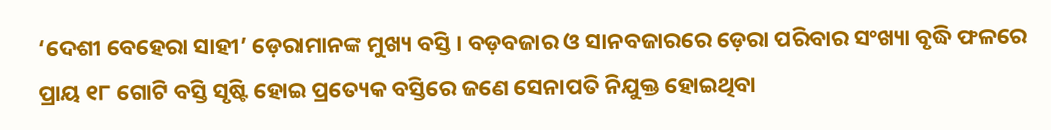‘ଦେଶୀ ବେହେରା ସାହୀ’ ଡ଼େରାମାନଙ୍କ ମୁଖ୍ୟ ବସ୍ତି । ବଡ଼ବଜାର ଓ ସାନବଜାରରେ ଡ଼େରା ପରିବାର ସଂଖ୍ୟା ବୃଦ୍ଧି ଫଳରେ ପ୍ରାୟ ୧୮ ଗୋଟି ବସ୍ତି ସୃଷ୍ଟି ହୋଇ ପ୍ରତ୍ୟେକ ବସ୍ତିରେ ଜଣେ ସେନାପତି ନିଯୁକ୍ତ ହୋଇଥିବା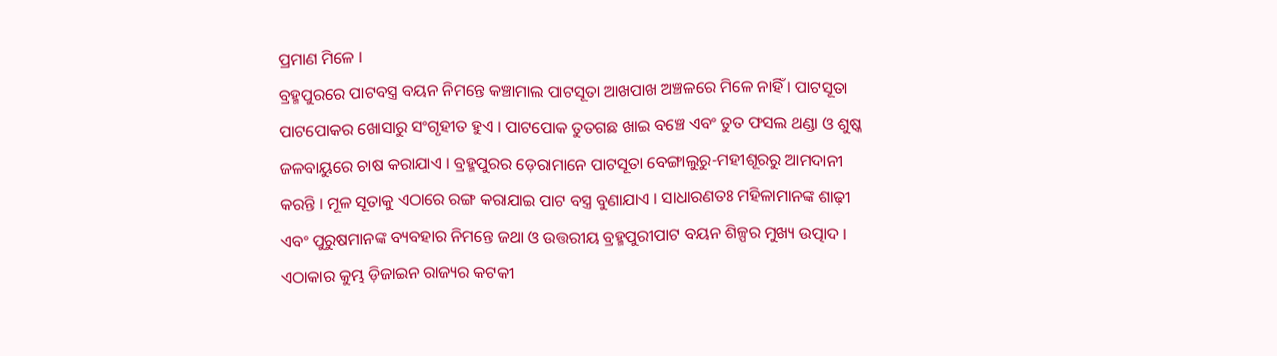ପ୍ରମାଣ ମିଳେ ।
ବ୍ରହ୍ମପୁରରେ ପାଟବସ୍ତ୍ର ବୟନ ନିମନ୍ତେ କଞ୍ଚାମାଲ ପାଟସୂତା ଆଖପାଖ ଅଞ୍ଚଳରେ ମିଳେ ନାହିଁ । ପାଟସୂତା ପାଟପୋକର ଖୋସାରୁ ସଂଗୃହୀତ ହୁଏ । ପାଟପୋକ ତୁତଗଛ ଖାଇ ବଞ୍ଚେ ଏବଂ ତୁତ ଫସଲ ଥଣ୍ଡା ଓ ଶୁଷ୍କ ଜଳବାୟୁରେ ଚାଷ କରାଯାଏ । ବ୍ରହ୍ମପୁରର ଡ଼େରାମାନେ ପାଟସୂତା ବେଙ୍ଗାଲୁରୁ-ମହୀଶୂରରୁ ଆମଦାନୀ କରନ୍ତି । ମୂଳ ସୂତାକୁ ଏଠାରେ ରଙ୍ଗ କରାଯାଇ ପାଟ ବସ୍ତ୍ର ବୁଣାଯାଏ । ସାଧାରଣତଃ ମହିଳାମାନଙ୍କ ଶାଢ଼ୀ ଏବଂ ପୁରୁଷମାନଙ୍କ ବ୍ୟବହାର ନିମନ୍ତେ ଜଥା ଓ ଉତ୍ତରୀୟ ବ୍ରହ୍ମପୁରୀପାଟ ବୟନ ଶିଳ୍ପର ମୁଖ୍ୟ ଉତ୍ପାଦ । ଏଠାକାର କୁମ୍ଭ ଡ଼ିଜାଇନ ରାଜ୍ୟର କଟକୀ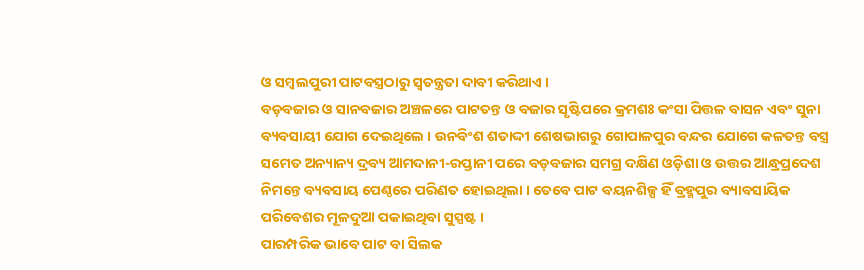ଓ ସମ୍ୱଲପୁରୀ ପାଟବସ୍ତ୍ରଠାରୁ ସ୍ୱତନ୍ତ୍ରତା ଦାବୀ କରିଥାଏ ।
ବଡ଼ବଜାର ଓ ସାନବଜାର ଅଞ୍ଚଳରେ ପାଟତନ୍ତ ଓ ବଜାର ସୃଷ୍ଟିପରେ କ୍ରମଶଃ କଂସା ପିତ୍ତଳ ବାସନ ଏବଂ ସୁନା ବ୍ୟବସାୟୀ ଯୋଗ ଦେଇଥିଲେ । ଉନବିଂଶ ଶତାଦ୍ଦୀ ଶେଷଭାଗରୁ ଗୋପାଳପୁର ବନ୍ଦର ଯୋଗେ କଳତନ୍ତ ବସ୍ତ୍ର ସମେତ ଅନ୍ୟାନ୍ୟ ଦ୍ରବ୍ୟ ଆମଦାନୀ-ରପ୍ତାନୀ ପରେ ବଡ଼ବଜାର ସମଗ୍ର ଦକ୍ଷିଣ ଓଡ଼ିଶା ଓ ଉତ୍ତର ଆନ୍ଧ୍ରପ୍ରଦେଶ ନିମନ୍ତେ ବ୍ୟବସାୟ ପେଣ୍ଠରେ ପରିଣତ ହୋଇଥିଲା । ତେବେ ପାଟ ବୟନଶିଳ୍ପ ହିଁ ବ୍ରହ୍ମପୁର ବ୍ୟାବସାୟିକ ପରିବେଶର ମୂଳଦୁଆ ପକାଇଥିବା ସୁସ୍ପଷ୍ଟ ।
ପାରମ୍ପରିକ ଭାବେ ପାଟ ବା ସିଲକ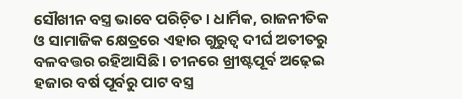ସୌଖୀନ ବସ୍ତ୍ର ଭାବେ ପରିଚ଼ିତ । ଧାର୍ମିକ, ରାଜନୀତିକ ଓ ସାମାଜିକ କ୍ଷେତ୍ରରେ ଏହାର ଗୁରୁତ୍ୱ ଦୀର୍ଘ ଅତୀତରୁ ବଳବତ୍ତର ରହିଆସିଛି । ଚୀନରେ ଖ୍ରୀଷ୍ଟପୂର୍ବ ଅଢ଼େଇ ହଜାର ବର୍ଷ ପୂର୍ବରୁ ପାଟ ବସ୍ତ୍ର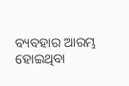ବ୍ୟବହାର ଆରମ୍ଭ ହୋଇଥିବା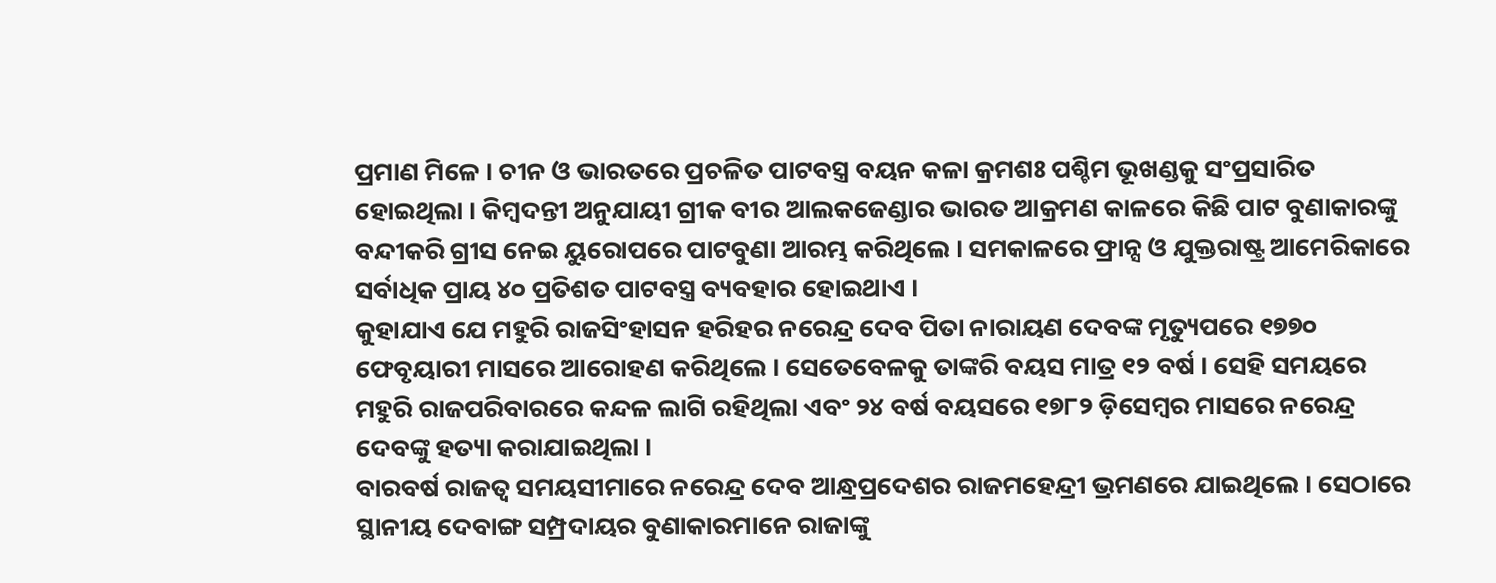ପ୍ରମାଣ ମିଳେ । ଚୀନ ଓ ଭାରତରେ ପ୍ରଚଳିତ ପାଟବସ୍ତ୍ର ବୟନ କଳା କ୍ରମଶଃ ପଶ୍ଚିମ ଭୂଖଣ୍ଡକୁ ସଂପ୍ରସାରିତ ହୋଇଥିଲା । କିମ୍ୱଦନ୍ତୀ ଅନୁଯାୟୀ ଗ୍ରୀକ ବୀର ଆଲକଜେଣ୍ଡାର ଭାରତ ଆକ୍ରମଣ କାଳରେ କିଛି ପାଟ ବୁଣାକାରଙ୍କୁ ବନ୍ଦୀକରି ଗ୍ରୀସ ନେଇ ୟୁରୋପରେ ପାଟବୁଣା ଆରମ୍ଭ କରିଥିଲେ । ସମକାଳରେ ଫ୍ରାନ୍ସ ଓ ଯୁକ୍ତରାଷ୍ଟ୍ର ଆମେରିକାରେ ସର୍ବାଧିକ ପ୍ରାୟ ୪୦ ପ୍ରତିଶତ ପାଟବସ୍ତ୍ର ବ୍ୟବହାର ହୋଇଥାଏ ।
କୁହାଯାଏ ଯେ ମହୁରି ରାଜସିଂହାସନ ହରିହର ନରେନ୍ଦ୍ର ଦେବ ପିତା ନାରାୟଣ ଦେବଙ୍କ ମୃତ୍ୟୁପରେ ୧୭୭୦ ଫେବୃୟାରୀ ମାସରେ ଆରୋହଣ କରିଥିଲେ । ସେତେବେଳକୁ ତାଙ୍କରି ବୟସ ମାତ୍ର ୧୨ ବର୍ଷ । ସେହି ସମୟରେ ମହୁରି ରାଜପରିବାରରେ କନ୍ଦଳ ଲାଗି ରହିଥିଲା ଏବଂ ୨୪ ବର୍ଷ ବୟସରେ ୧୭୮୨ ଡ଼ିସେମ୍ୱର ମାସରେ ନରେନ୍ଦ୍ର ଦେବଙ୍କୁ ହତ୍ୟା କରାଯାଇଥିଲା ।
ବାରବର୍ଷ ରାଜତ୍ୱ ସମୟସୀମାରେ ନରେନ୍ଦ୍ର ଦେବ ଆନ୍ଧ୍ରପ୍ରଦେଶର ରାଜମହେନ୍ଦ୍ରୀ ଭ୍ରମଣରେ ଯାଇଥିଲେ । ସେଠାରେ ସ୍ଥାନୀୟ ଦେବାଙ୍ଗ ସମ୍ପ୍ରଦାୟର ବୁଣାକାରମାନେ ରାଜାଙ୍କୁ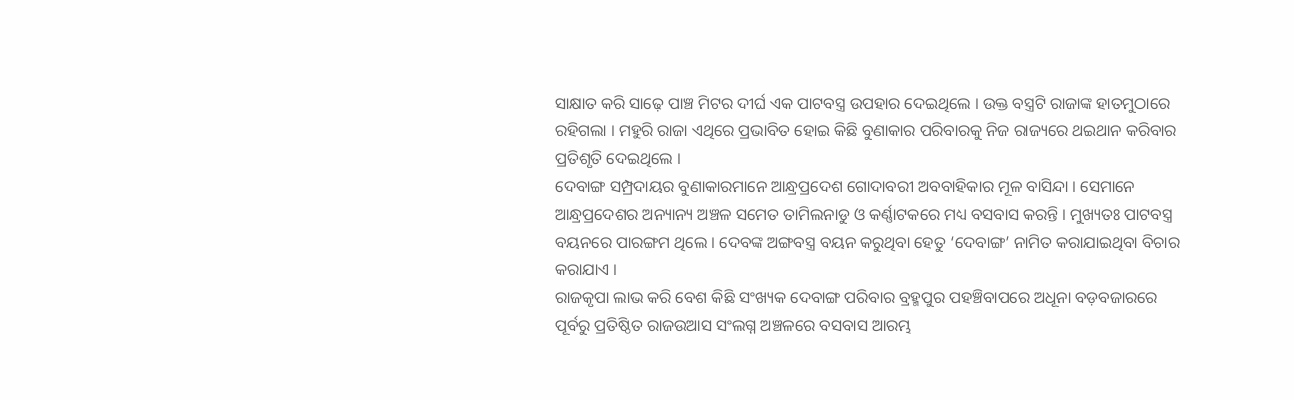ସାକ୍ଷାତ କରି ସାଢ଼େ ପାଞ୍ଚ ମିଟର ଦୀର୍ଘ ଏକ ପାଟବସ୍ତ୍ର ଉପହାର ଦେଇଥିଲେ । ଉକ୍ତ ବସ୍ତ୍ରଟି ରାଜାଙ୍କ ହାତମୁଠାରେ ରହିଗଲା । ମହୁରି ରାଜା ଏଥିରେ ପ୍ରଭାବିତ ହୋଇ କିଛି ବୁଣାକାର ପରିବାରକୁ ନିଜ ରାଜ୍ୟରେ ଥଇଥାନ କରିବାର ପ୍ରତିଶୃତି ଦେଇଥିଲେ ।
ଦେବାଙ୍ଗ ସମ୍ପ୍ରଦାୟର ବୁଣାକାରମାନେ ଆନ୍ଧ୍ରପ୍ରଦେଶ ଗୋଦାବରୀ ଅବବାହିକାର ମୂଳ ବାସିନ୍ଦା । ସେମାନେ ଆନ୍ଧ୍ରପ୍ରଦେଶର ଅନ୍ୟାନ୍ୟ ଅଞ୍ଚଳ ସମେତ ତାମିଲନାଡୁ ଓ କର୍ଣ୍ଣାଟକରେ ମଧ୍ୟ ବସବାସ କରନ୍ତି । ମୁଖ୍ୟତଃ ପାଟବସ୍ତ୍ର ବୟନରେ ପାରଙ୍ଗମ ଥିଲେ । ଦେବଙ୍କ ଅଙ୍ଗବସ୍ତ୍ର ବୟନ କରୁଥିବା ହେତୁ ‘ଦେବାଙ୍ଗ’ ନାମିତ କରାଯାଇଥିବା ବିଚାର କରାଯାଏ ।
ରାଜକୃପା ଲାଭ କରି ବେଶ କିଛି ସଂଖ୍ୟକ ଦେବାଙ୍ଗ ପରିବାର ବ୍ରହ୍ମପୁର ପହଞ୍ଚିବାପରେ ଅଧୂନା ବଡ଼ବଜାରରେ ପୂର୍ବରୁ ପ୍ରତିଷ୍ଠିତ ରାଜଉଆସ ସଂଲଗ୍ନ ଅଞ୍ଚଳରେ ବସବାସ ଆରମ୍ଭ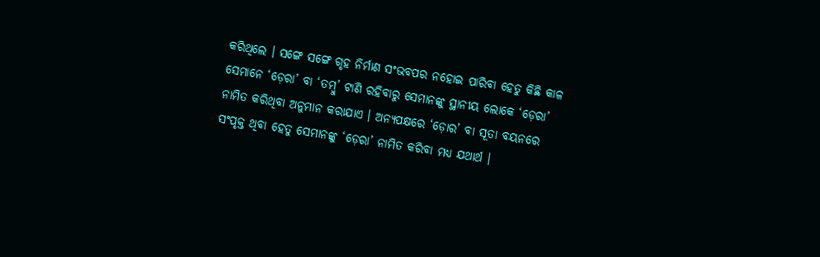କରିଥିଲେ । ସଙ୍ଗେ ସଙ୍ଗେ ଗୃହ ନିର୍ମାଣ ସଂଭବପର ନହୋଇ ପାରିବା ହେତୁ କିଛି କାଳ ସେମାନେ ‘ଡ଼େରା’ ବା ‘ତମ୍ୱୁ’ ଟାଣି ରହିବାରୁ ସେମାନଙ୍କୁ ସ୍ଥାନୀୟ ଲୋକେ ‘ଡ଼େରା’ ନାମିତ କରିଥିବା ଅନୁମାନ କରାଯାଏ । ଅନ୍ୟପକ୍ଷରେ ‘ଡ଼ୋର’ ବା ସୂତା ବୟନରେ ସଂପୃକ୍ତ ଥିବା ହେତୁ ସେମାନଙ୍କୁ ‘ଡ଼େରା’ ନାମିତ କରିବା ମଧ୍ୟ ଯଥାର୍ଥ ।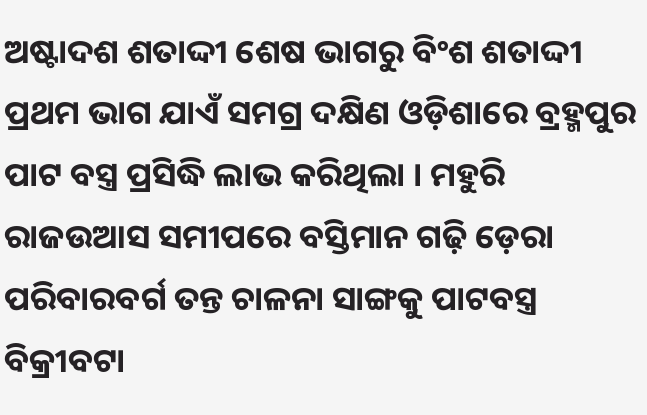ଅଷ୍ଟାଦଶ ଶତାଦ୍ଦୀ ଶେଷ ଭାଗରୁ ବିଂଶ ଶତାଦ୍ଦୀ ପ୍ରଥମ ଭାଗ ଯାଏଁ ସମଗ୍ର ଦକ୍ଷିଣ ଓଡ଼ିଶାରେ ବ୍ରହ୍ମପୁର ପାଟ ବସ୍ତ୍ର ପ୍ରସିଦ୍ଧି ଲାଭ କରିଥିଲା । ମହୁରି ରାଜଉଆସ ସମୀପରେ ବସ୍ତିମାନ ଗଢ଼ି ଡ଼େରା ପରିବାରବର୍ଗ ତନ୍ତ ଚାଳନା ସାଙ୍ଗକୁ ପାଟବସ୍ତ୍ର ବିକ୍ରୀବଟା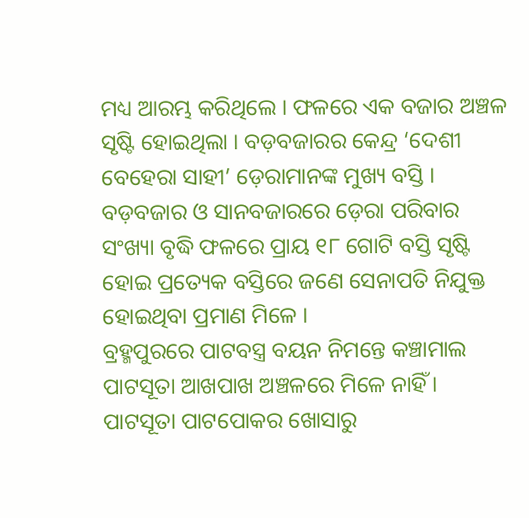ମଧ୍ୟ ଆରମ୍ଭ କରିଥିଲେ । ଫଳରେ ଏକ ବଜାର ଅଞ୍ଚଳ ସୃଷ୍ଟି ହୋଇଥିଲା । ବଡ଼ବଜାରର କେନ୍ଦ୍ର ‘ଦେଶୀ ବେହେରା ସାହୀ’ ଡ଼େରାମାନଙ୍କ ମୁଖ୍ୟ ବସ୍ତି । ବଡ଼ବଜାର ଓ ସାନବଜାରରେ ଡ଼େରା ପରିବାର ସଂଖ୍ୟା ବୃଦ୍ଧି ଫଳରେ ପ୍ରାୟ ୧୮ ଗୋଟି ବସ୍ତି ସୃଷ୍ଟି ହୋଇ ପ୍ରତ୍ୟେକ ବସ୍ତିରେ ଜଣେ ସେନାପତି ନିଯୁକ୍ତ ହୋଇଥିବା ପ୍ରମାଣ ମିଳେ ।
ବ୍ରହ୍ମପୁରରେ ପାଟବସ୍ତ୍ର ବୟନ ନିମନ୍ତେ କଞ୍ଚାମାଲ ପାଟସୂତା ଆଖପାଖ ଅଞ୍ଚଳରେ ମିଳେ ନାହିଁ । ପାଟସୂତା ପାଟପୋକର ଖୋସାରୁ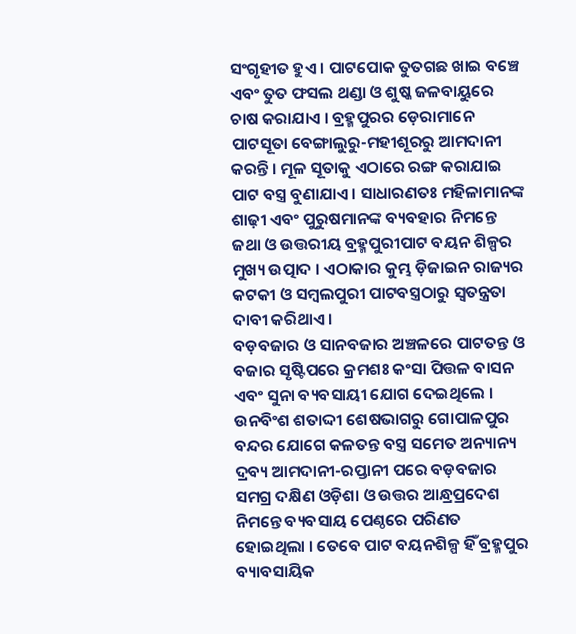ସଂଗୃହୀତ ହୁଏ । ପାଟପୋକ ତୁତଗଛ ଖାଇ ବଞ୍ଚେ ଏବଂ ତୁତ ଫସଲ ଥଣ୍ଡା ଓ ଶୁଷ୍କ ଜଳବାୟୁରେ ଚାଷ କରାଯାଏ । ବ୍ରହ୍ମପୁରର ଡ଼େରାମାନେ ପାଟସୂତା ବେଙ୍ଗାଲୁରୁ-ମହୀଶୂରରୁ ଆମଦାନୀ କରନ୍ତି । ମୂଳ ସୂତାକୁ ଏଠାରେ ରଙ୍ଗ କରାଯାଇ ପାଟ ବସ୍ତ୍ର ବୁଣାଯାଏ । ସାଧାରଣତଃ ମହିଳାମାନଙ୍କ ଶାଢ଼ୀ ଏବଂ ପୁରୁଷମାନଙ୍କ ବ୍ୟବହାର ନିମନ୍ତେ ଜଥା ଓ ଉତ୍ତରୀୟ ବ୍ରହ୍ମପୁରୀପାଟ ବୟନ ଶିଳ୍ପର ମୁଖ୍ୟ ଉତ୍ପାଦ । ଏଠାକାର କୁମ୍ଭ ଡ଼ିଜାଇନ ରାଜ୍ୟର କଟକୀ ଓ ସମ୍ୱଲପୁରୀ ପାଟବସ୍ତ୍ରଠାରୁ ସ୍ୱତନ୍ତ୍ରତା ଦାବୀ କରିଥାଏ ।
ବଡ଼ବଜାର ଓ ସାନବଜାର ଅଞ୍ଚଳରେ ପାଟତନ୍ତ ଓ ବଜାର ସୃଷ୍ଟିପରେ କ୍ରମଶଃ କଂସା ପିତ୍ତଳ ବାସନ ଏବଂ ସୁନା ବ୍ୟବସାୟୀ ଯୋଗ ଦେଇଥିଲେ । ଉନବିଂଶ ଶତାଦ୍ଦୀ ଶେଷଭାଗରୁ ଗୋପାଳପୁର ବନ୍ଦର ଯୋଗେ କଳତନ୍ତ ବସ୍ତ୍ର ସମେତ ଅନ୍ୟାନ୍ୟ ଦ୍ରବ୍ୟ ଆମଦାନୀ-ରପ୍ତାନୀ ପରେ ବଡ଼ବଜାର ସମଗ୍ର ଦକ୍ଷିଣ ଓଡ଼ିଶା ଓ ଉତ୍ତର ଆନ୍ଧ୍ରପ୍ରଦେଶ ନିମନ୍ତେ ବ୍ୟବସାୟ ପେଣ୍ଠରେ ପରିଣତ ହୋଇଥିଲା । ତେବେ ପାଟ ବୟନଶିଳ୍ପ ହିଁ ବ୍ରହ୍ମପୁର ବ୍ୟାବସାୟିକ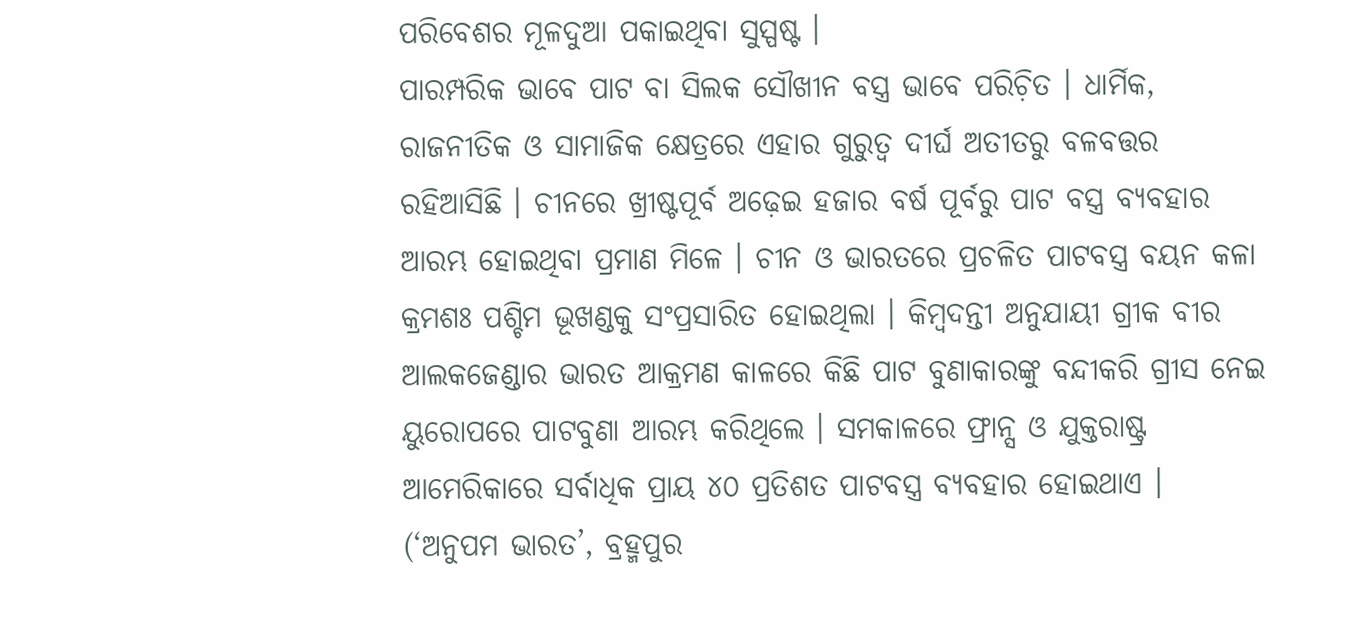ପରିବେଶର ମୂଳଦୁଆ ପକାଇଥିବା ସୁସ୍ପଷ୍ଟ ।
ପାରମ୍ପରିକ ଭାବେ ପାଟ ବା ସିଲକ ସୌଖୀନ ବସ୍ତ୍ର ଭାବେ ପରିଚ଼ିତ । ଧାର୍ମିକ, ରାଜନୀତିକ ଓ ସାମାଜିକ କ୍ଷେତ୍ରରେ ଏହାର ଗୁରୁତ୍ୱ ଦୀର୍ଘ ଅତୀତରୁ ବଳବତ୍ତର ରହିଆସିଛି । ଚୀନରେ ଖ୍ରୀଷ୍ଟପୂର୍ବ ଅଢ଼େଇ ହଜାର ବର୍ଷ ପୂର୍ବରୁ ପାଟ ବସ୍ତ୍ର ବ୍ୟବହାର ଆରମ୍ଭ ହୋଇଥିବା ପ୍ରମାଣ ମିଳେ । ଚୀନ ଓ ଭାରତରେ ପ୍ରଚଳିତ ପାଟବସ୍ତ୍ର ବୟନ କଳା କ୍ରମଶଃ ପଶ୍ଚିମ ଭୂଖଣ୍ଡକୁ ସଂପ୍ରସାରିତ ହୋଇଥିଲା । କିମ୍ୱଦନ୍ତୀ ଅନୁଯାୟୀ ଗ୍ରୀକ ବୀର ଆଲକଜେଣ୍ଡାର ଭାରତ ଆକ୍ରମଣ କାଳରେ କିଛି ପାଟ ବୁଣାକାରଙ୍କୁ ବନ୍ଦୀକରି ଗ୍ରୀସ ନେଇ ୟୁରୋପରେ ପାଟବୁଣା ଆରମ୍ଭ କରିଥିଲେ । ସମକାଳରେ ଫ୍ରାନ୍ସ ଓ ଯୁକ୍ତରାଷ୍ଟ୍ର ଆମେରିକାରେ ସର୍ବାଧିକ ପ୍ରାୟ ୪୦ ପ୍ରତିଶତ ପାଟବସ୍ତ୍ର ବ୍ୟବହାର ହୋଇଥାଏ ।
(‘ଅନୁପମ ଭାରତ’, ବ୍ରହ୍ମପୁର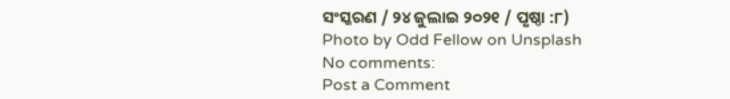ସଂସ୍କରଣ / ୨୪ ଜୁଲାଇ ୨୦୨୧ / ପୃଷ୍ଠା :୮)
Photo by Odd Fellow on Unsplash
No comments:
Post a Comment